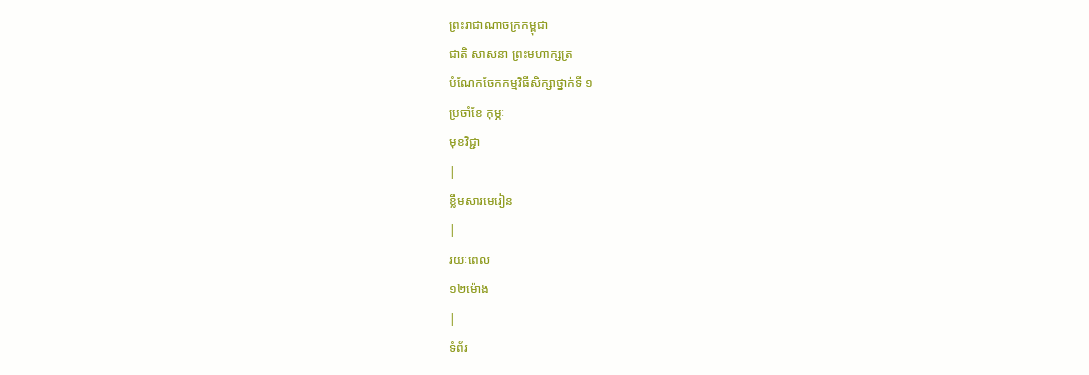ព្រះរាជាណាចក្រកម្ពុជា
ជាតិ សាសនា ព្រះមហាក្សត្រ
បំណែកចែកកម្មវិធីសិក្សាថ្នាក់ទី ១
ប្រចាំខែ កុម្ភៈ
មុខវិជ្ជា
|
ខ្លឹមសារមេរៀន
|
រយៈពេល
១២ម៉ោង
|
ទំព័រ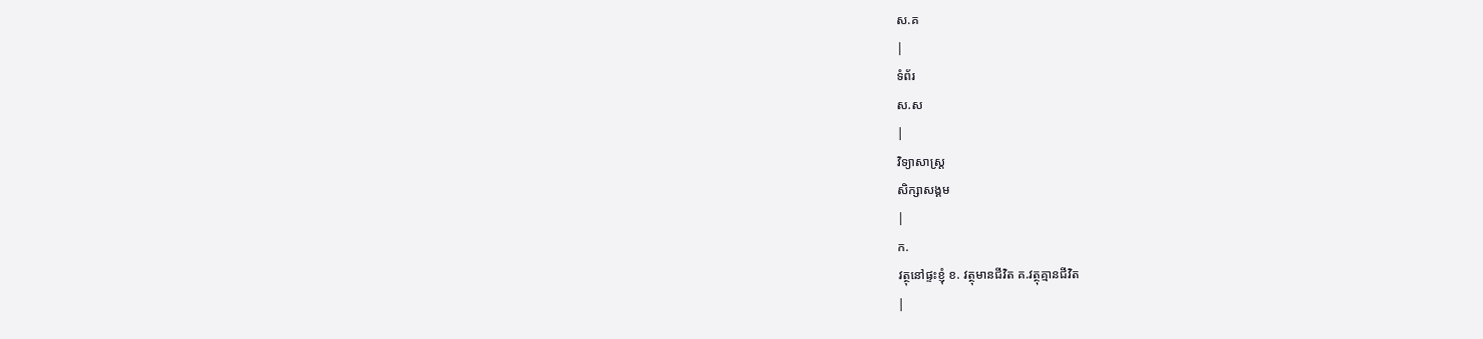ស.គ
|
ទំព័រ
ស.ស
|
វិទ្យាសាស្រ្ត
សិក្សាសង្គម
|
ក.
វត្ថុនៅផ្ទះខ្ញុំ ខ. វត្ថុមានជីវិត គ.វត្ថុគ្មានជីវិត
|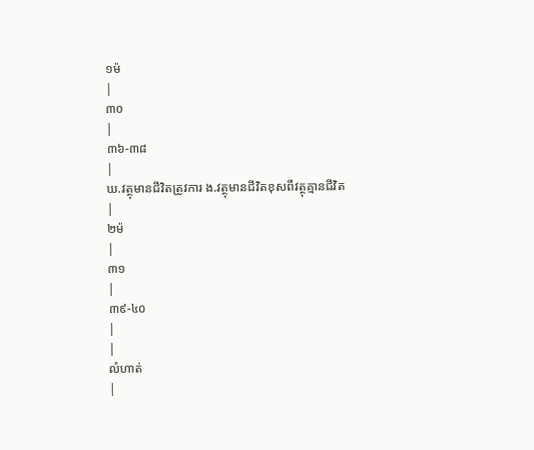១ម៉
|
៣០
|
៣៦-៣៨
|
ឃ.វត្ថុមានជីវិតត្រូវការ ង.វត្ថុមានជីវិតខុសពីវត្ថុគ្មានជីវិត
|
២ម៉
|
៣១
|
៣៩-៤០
|
|
លំហាត់
|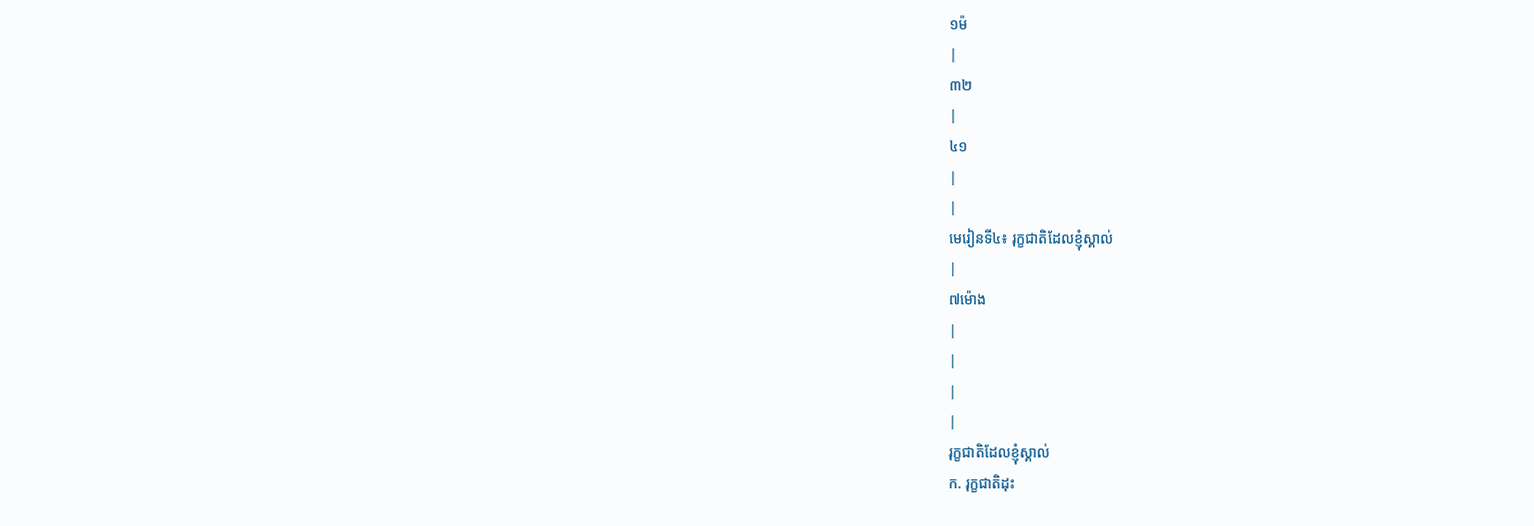១ម៉
|
៣២
|
៤១
|
|
មេរៀនទី៤៖ រុក្ខជាតិដែលខ្ញុំស្គាល់
|
៧ម៉ោង
|
|
|
|
រុក្ខជាតិដែលខ្ញុំស្គាល់
ក. រុក្ខជាតិដុះ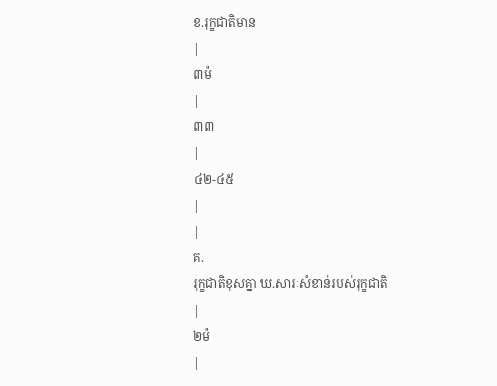ខ.រុក្ខជាតិមាន
|
៣ម៉
|
៣៣
|
៤២-៤៥
|
|
គ.
រុក្ខជាតិខុសគ្នា ឃ.សារៈសំខាន់របស់រុក្ខជាតិ
|
២ម៉
|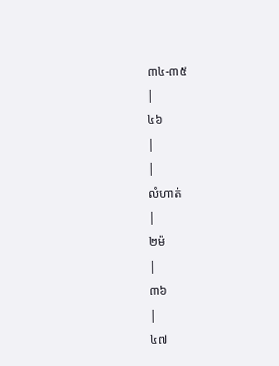៣៤-៣៥
|
៤៦
|
|
លំហាត់
|
២ម៉
|
៣៦
|
៤៧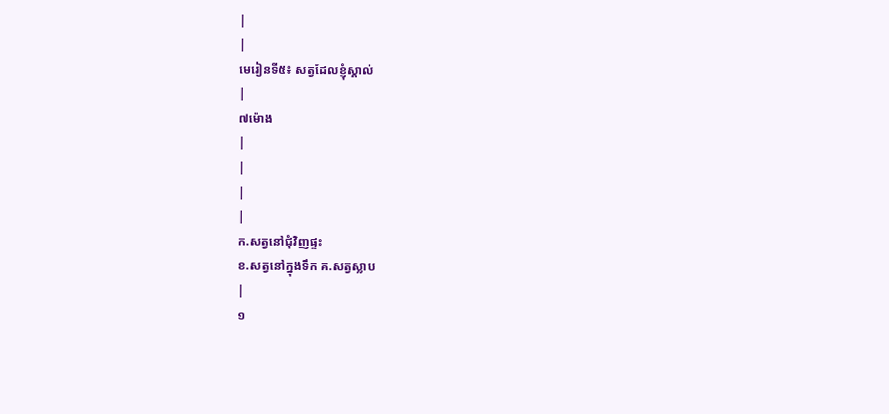|
|
មេរៀនទី៥៖ សត្វដែលខ្ញុំស្គាល់
|
៧ម៉ោង
|
|
|
|
ក.សត្វនៅជុំវិញផ្ទះ
ខ.សត្វនៅក្នុងទឹក គ.សត្វស្លាប
|
១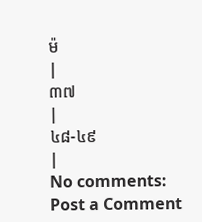ម៉
|
៣៧
|
៤៨-៤៩
|
No comments:
Post a Comment